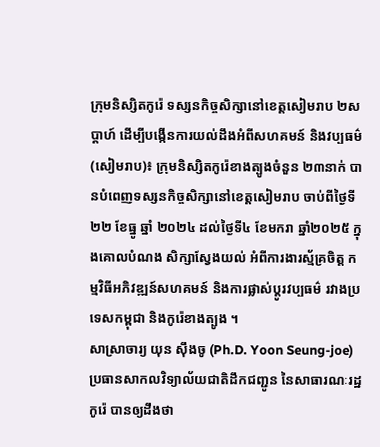ក្រុមនិស្សិតកូរ៉េ ទស្សនកិច្ចសិក្សានៅខេត្តសៀមរាប ២សប្ដាហ៍ ដើម្បីបង្កើនការយល់ដឹងអំពីសហគមន៍ និងវប្បធម៌
(សៀមរាប)៖ ក្រុមនិស្សិតកូរ៉េខាងត្បូងចំនួន ២៣នាក់ បានបំពេញទស្សនកិច្ចសិក្សានៅខេត្តសៀមរាប ចាប់ពីថ្ងៃទី២២ ខែធ្នូ ឆ្នាំ ២០២៤ ដល់ថ្ងៃទី៤ ខែមករា ឆ្នាំ២០២៥ ក្នុងគោលបំណង សិក្សាស្វែងយល់ អំពីការងារស្ម័គ្រចិត្ត កម្មវិធីអភិវឌ្ឍន៍សហគមន៍ និងការផ្លាស់ប្តូរវប្បធម៌ រវាងប្រទេសកម្ពុជា និងកូរ៉េខាងត្បូង ។
សាស្រាចារ្យ យុន ស៊ឹងចូ (Ph.D. Yoon Seung-joe) ប្រធានសាកលវិទ្យាល័យជាតិដឹកជញ្ជូន នៃសាធារណៈរដ្ឋកូរ៉េ បានឲ្យដឹងថា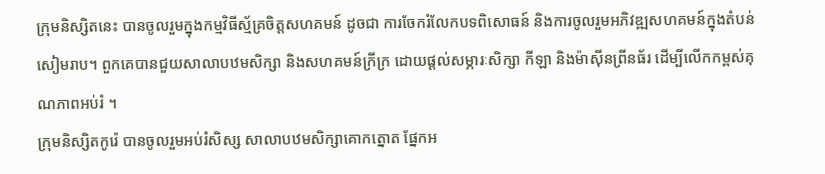ក្រុមនិស្សិតនេះ បានចូលរួមក្នុងកម្មវិធីស្ម័គ្រចិត្តសហគមន៍ ដូចជា ការចែករំលែកបទពិសោធន៍ និងការចូលរួមអភិវឌ្ឍសហគមន៍ក្នុងតំបន់សៀមរាប។ ពួកគេបានជួយសាលាបឋមសិក្សា និងសហគមន៍ក្រីក្រ ដោយផ្តល់សម្ភារៈសិក្សា កីឡា និងម៉ាស៊ីនព្រីនធ័រ ដើម្បីលើកកម្ពស់គុណភាពអប់រំ ។
ក្រុមនិស្សិតកូរ៉េ បានចូលរួមអប់រំសិស្ស សាលាបឋមសិក្សាគោកត្នោត ផ្នែកអ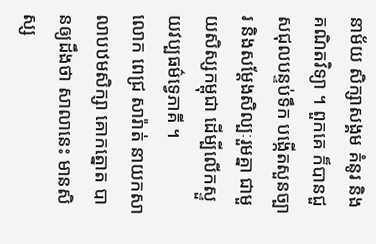នាម័យ សិក្សាសង្គម គំនូរ និងគណិតវិទ្យា ។ ពួកគេ ក៏បានជួសជុលបន្ទប់ទឹក បង្កើតសួនច្បារ និងសម្តែងសិល្បៈរួមគ្នា ជាមួយសិស្សកម្ពុជា ដើម្បីលើកស្ទួយវប្បធម៌ទ្វេភាគី ។
លោក ពេជ្រ សារ៉ាត់ នាយកសាលាបឋមសិក្សា គោកត្នោត បានឲ្យដឹងថា សាលានេះ មានសិស្ស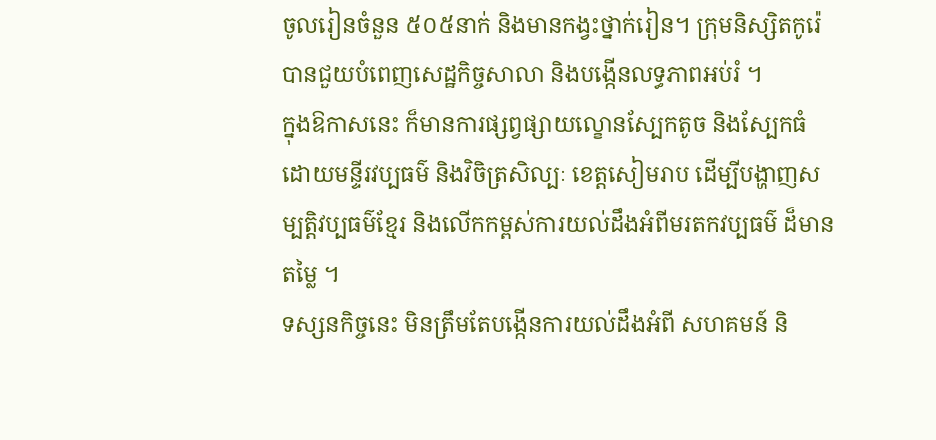ចូលរៀនចំនួន ៥០៥នាក់ និងមានកង្វះថ្នាក់រៀន។ ក្រុមនិស្សិតកូរ៉េ បានជួយបំពេញសេដ្ឋកិច្ចសាលា និងបង្កើនលទ្ធភាពអប់រំ ។
ក្នុងឱកាសនេះ ក៏មានការផ្សព្វផ្សាយល្ខោនស្បែកតូច និងស្បែកធំ ដោយមន្ទីរវប្បធម៌ និងវិចិត្រសិល្បៈ ខេត្តសៀមរាប ដើម្បីបង្ហាញសម្បត្តិវប្បធម៌ខ្មែរ និងលើកកម្ពស់ការយល់ដឹងអំពីមរតកវប្បធម៌ ដ៏មានតម្លៃ ។
ទស្សនកិច្ចនេះ មិនត្រឹមតែបង្កើនការយល់ដឹងអំពី សហគមន៍ និ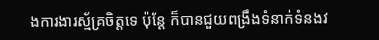ងការងារស្ម័គ្រចិត្តទេ ប៉ុន្តែ ក៏បានជួយពង្រឹងទំនាក់ទំនងវ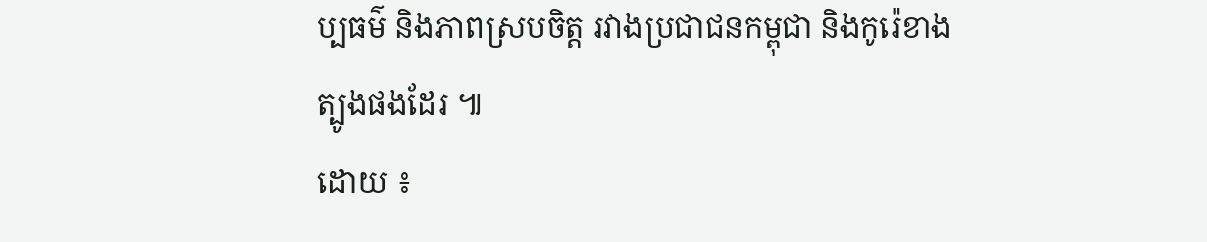ប្បធម៌ និងភាពស្របចិត្ត រវាងប្រជាជនកម្ពុជា និងកូរ៉េខាងត្បូងផងដែរ ៕
ដោយ ៖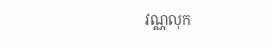វណ្ណលុក